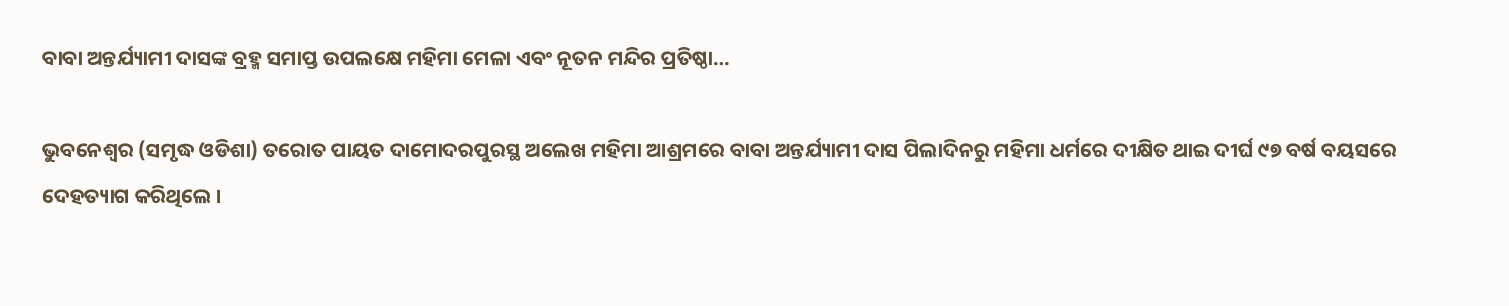ବାବା ଅନ୍ତର୍ଯ୍ୟାମୀ ଦାସଙ୍କ ବ୍ରହ୍ମ ସମାପ୍ତ ଉପଲକ୍ଷେ ମହିମା ମେଳା ଏବଂ ନୂତନ ମନ୍ଦିର ପ୍ରତିଷ୍ଠା…

ଭୁବନେଶ୍ୱର (ସମୃଦ୍ଧ ଓଡିଶା) ତରୋତ ପାୟତ ଦାମୋଦରପୁରସ୍ଥ ଅଲେଖ ମହିମା ଆଶ୍ରମରେ ବାବା ଅନ୍ତର୍ଯ୍ୟାମୀ ଦାସ ପିଲାଦିନରୁ ମହିମା ଧର୍ମରେ ଦୀକ୍ଷିତ ଥାଇ ଦୀର୍ଘ ୯୭ ବର୍ଷ ବୟସରେ ଦେହତ୍ୟାଗ କରିଥିଲେ ।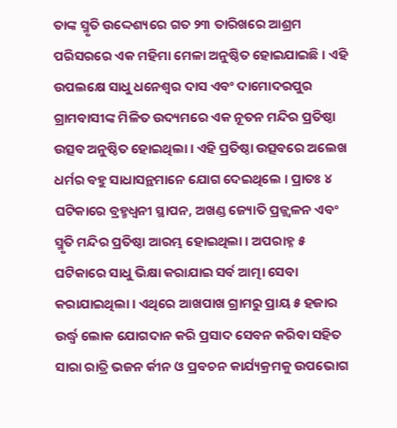ତାଙ୍କ ସ୍ମୃତି ଉଦ୍ଦେଶ୍ୟରେ ଗତ ୨୩ ତାରିଖରେ ଆଶ୍ରମ ପରିସରରେ ଏକ ମହିମା ମେଳା ଅନୁଷ୍ଠିତ ହୋଇଯାଇଛି । ଏହି ଉପଲକ୍ଷେ ସାଧୁ ଧନେଶ୍ୱର ଦାସ ଏବଂ ଦାମୋଦରପୁର ଗ୍ରାମବାସୀଙ୍କ ମିଳିତ ଉଦ୍ୟମରେ ଏକ ନୂତନ ମନ୍ଦିର ପ୍ରତିଷ୍ଠା ଉତ୍ସବ ଅନୁଷ୍ଠିତ ହୋଇଥିଲା । ଏହି ପ୍ରତିଷ୍ଠା ଉତ୍ସବରେ ଅଲେଖ ଧର୍ମର ବହୁ ସାଧାସନ୍ଥମାନେ ଯୋଗ ଦେଇଥିଲେ । ପ୍ରାତଃ ୪ ଘଟିକାରେ ବ୍ରହ୍ମଧ୍ୱନୀ ସ୍ଥାପନ, ଅଖଣ୍ଡ ଜ୍ୟୋତି ପ୍ରଜ୍ଜ୍ୱଳନ ଏବଂ ସ୍ମୃତି ମନ୍ଦିର ପ୍ରତିଷ୍ଠା ଆରମ୍ଭ ହୋଇଥିଲା । ଅପରାହ୍ନ ୫ ଘଟିକାରେ ସାଧୁ ଭିକ୍ଷା କରାଯାଇ ସର୍ବ ଆତ୍ମା ସେବା କରାଯାଇଥିଲା । ଏଥିରେ ଆଖପାଖ ଗ୍ରାମରୁ ପ୍ରାୟ ୫ ହଜାର ଉର୍ଦ୍ଧ୍ୱ ଲୋକ ଯୋଗଦାନ କରି ପ୍ରସାଦ ସେବନ କରିବା ସହିତ ସାରା ରାତ୍ରି ଭଜନ ର୍କୀନ ଓ ପ୍ରବଚନ କାର୍ଯ୍ୟକ୍ରମକୁ ଉପଭୋଗ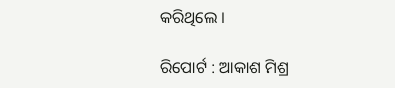କରିଥିଲେ ।

ରିପୋର୍ଟ : ଆକାଶ ମିଶ୍ର